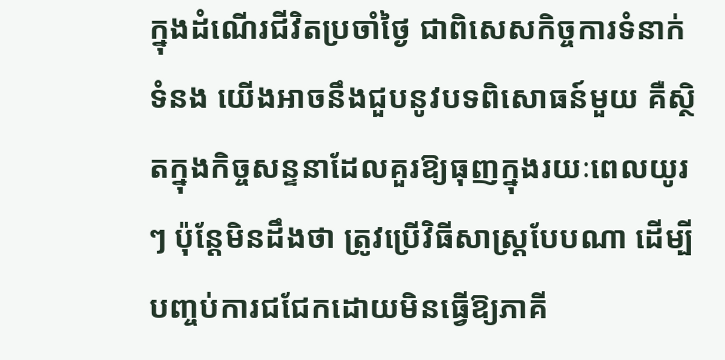ក្នុងដំណើរជីវិតប្រចាំថ្ងៃ ជាពិសេសកិច្ចការទំនាក់ទំនង យើងអាចនឹងជួបនូវបទពិសោធន៍មួយ គឺស្ថិតក្នុងកិច្ចសន្ទនាដែលគួរឱ្យធុញក្នុងរយៈពេលយូរៗ ប៉ុន្តែមិនដឹងថា ត្រូវប្រើវិធីសាស្រ្តបែបណា ដើម្បីបញ្ចប់ការជជែកដោយមិនធ្វើឱ្យភាគី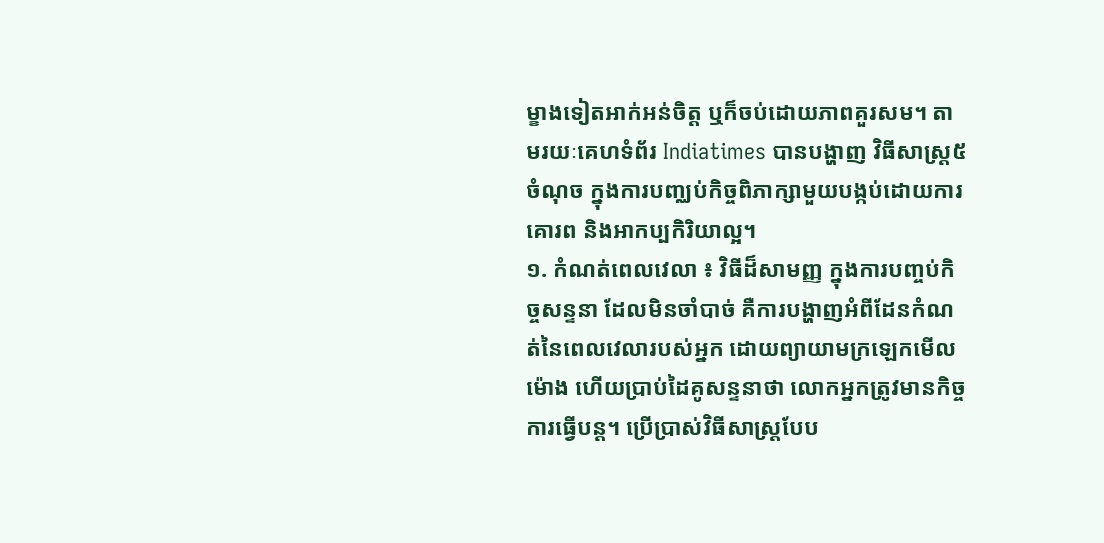ម្ខាងទៀតអាក់អន់ចិត្ត ឬក៏ចប់ដោយភាពគួរសម។ តាមរយៈគេហទំព័រ Indiatimes បានបង្ហាញ វិធីសាស្រ្ត៥ចំណុច ក្នុងការបញ្ឈប់កិច្ចពិភាក្សាមួយបង្កប់ដោយការគោរព និងអាកប្បកិរិយាល្អ។
១. កំណត់ពេលវេលា ៖ វិធីដ៏សាមញ្ញ ក្នុងការបញ្ចប់កិច្ចសន្ទនា ដែលមិនចាំបាច់ គឺការបង្ហាញអំពីដែនកំណត់នៃពេលវេលារបស់អ្នក ដោយព្យាយាមក្រឡេកមើលម៉ោង ហើយប្រាប់ដៃគូសន្ទនាថា លោកអ្នកត្រូវមានកិច្ចការធ្វើបន្ត។ ប្រើប្រាស់វិធីសាស្រ្តបែប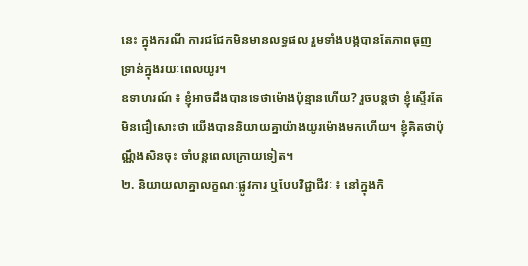នេះ ក្នុងករណី ការជជែកមិនមានលទ្ធផល រួមទាំងបង្កបានតែភាពធុញទ្រាន់ក្នុងរយៈពេលយូរ។
ឧទាហរណ៍ ៖ ខ្ញុំអាចដឹងបានទេថាម៉ោងប៉ុន្មានហើយ? រួចបន្តថា ខ្ញុំស្ទើរតែមិនជឿសោះថា យើងបាននិយាយគ្នាយ៉ាងយូរម៉ោងមកហើយ។ ខ្ញុំគិតថាប៉ុណ្ណឹងសិនចុះ ចាំបន្តពេលក្រោយទៀត។
២. និយាយលាគ្នាលក្ខណៈផ្លូវការ ឬបែបវិជ្ជាជីវៈ ៖ នៅក្នុងកិ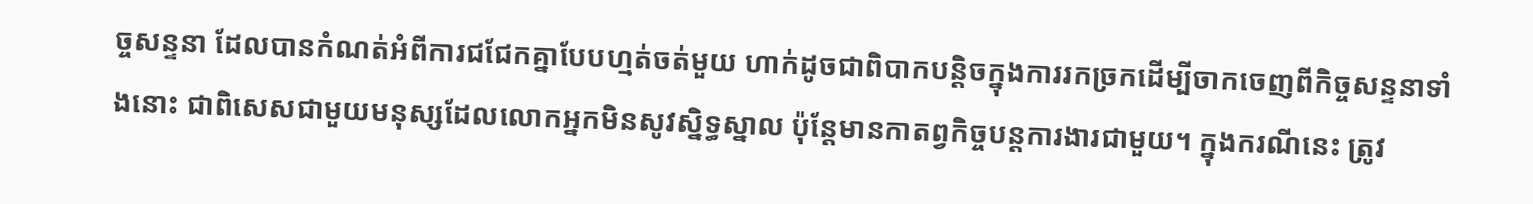ច្ចសន្ទនា ដែលបានកំណត់អំពីការជជែកគ្នាបែបហ្មត់ចត់មួយ ហាក់ដូចជាពិបាកបន្តិចក្នុងការរកច្រកដើម្បីចាកចេញពីកិច្ចសន្ទនាទាំងនោះ ជាពិសេសជាមួយមនុស្សដែលលោកអ្នកមិនសូវស្និទ្ធស្នាល ប៉ុន្តែមានកាតព្វកិច្ចបន្តការងារជាមួយ។ ក្នុងករណីនេះ ត្រូវ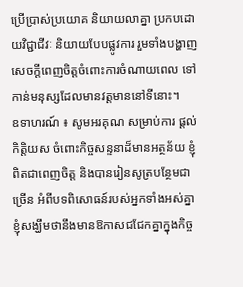ប្រើប្រាស់ប្រយោគ និយាយលាគ្នា ប្រកបដោយវិជ្ជាជីវៈ និយាយបែបផ្លូវការ រួមទាំងបង្ហាញសេចក្ដីពេញចិត្តចំពោះការចំណាយពេល ទៅកាន់មនុស្សដែលមានវត្តមាននៅទីនោះ។
ឧទាហរណ៍ ៖ សូមអរគុណ សម្រាប់ការ ផ្តល់កិត្តិយស ចំពោះកិច្ចសន្ទនាដ៏មានអត្ថន័យ ខ្ញុំពិតជាពេញចិត្ត និងបានរៀនសូត្របន្ថែមជាច្រើន អំពីបទពិសោធន៍របស់អ្នកទាំងអស់គ្នា ខ្ញុំសង្ឃឹមថានឹងមានឱកាសជជែកគ្នាក្នុងកិច្ច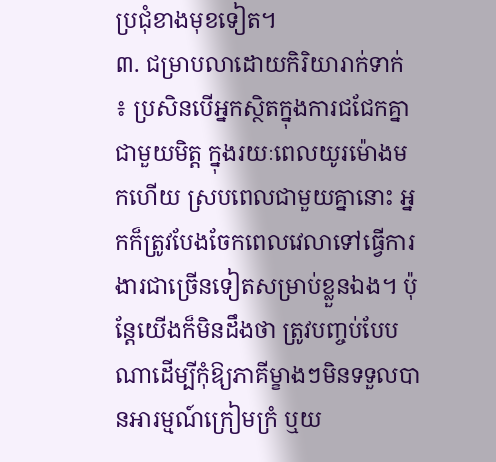ប្រជុំខាងមុខទៀត។
៣. ជម្រាបលាដោយកិរិយារាក់ទាក់ ៖ ប្រសិនបើអ្នកស្ថិតក្នុងការជជែកគ្នាជាមួយមិត្ត ក្នុងរយៈពេលយូរម៉ោងមកហើយ ស្របពេលជាមួយគ្នានោះ អ្នកក៏ត្រូវបែងចែកពេលវេលាទៅធ្វើការងារជាច្រើនទៀតសម្រាប់ខ្លួនឯង។ ប៉ុន្តែយើងក៏មិនដឹងថា ត្រូវបញ្ចប់បែបណាដើម្បីកុំឱ្យភាគីម្ខាងៗមិនទទួលបានអារម្មណ៍ក្រៀមក្រំ ឬយ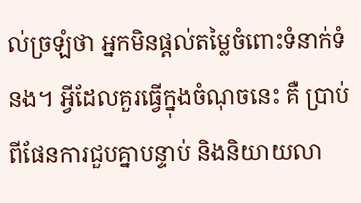ល់ច្រឡំថា អ្នកមិនផ្តល់តម្លៃចំពោះទំនាក់ទំនង។ អ្វីដែលគួរធ្វើក្នុងចំណុចនេះ គឺ ប្រាប់ពីផែនការជួបគ្នាបន្ទាប់ និងនិយាយលា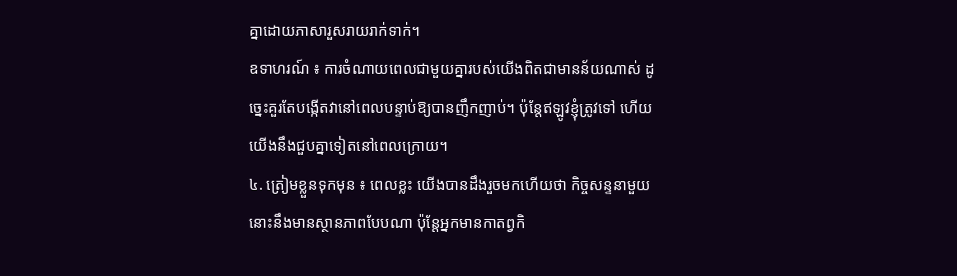គ្នាដោយភាសារួសរាយរាក់ទាក់។
ឧទាហរណ៍ ៖ ការចំណាយពេលជាមួយគ្នារបស់យើងពិតជាមានន័យណាស់ ដូច្នេះគួរតែបង្កើតវានៅពេលបន្ទាប់ឱ្យបានញឹកញាប់។ ប៉ុន្តែឥឡូវខ្ញុំត្រូវទៅ ហើយយើងនឹងជួបគ្នាទៀតនៅពេលក្រោយ។
៤. ត្រៀមខ្លួនទុកមុន ៖ ពេលខ្លះ យើងបានដឹងរួចមកហើយថា កិច្ចសន្ទនាមួយនោះនឹងមានស្ថានភាពបែបណា ប៉ុន្តែអ្នកមានកាតព្វកិ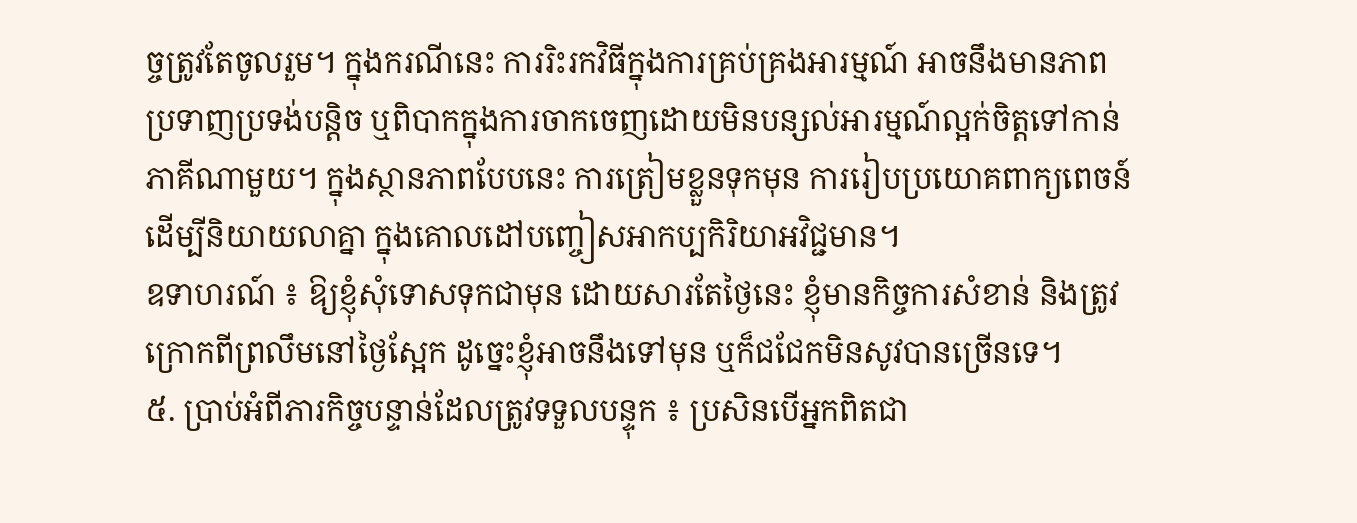ច្ចត្រូវតែចូលរួម។ ក្នុងករណីនេះ ការរិះរកវិធីក្នុងការគ្រប់គ្រងអារម្មណ៍ អាចនឹងមានភាពប្រទាញប្រទង់បន្តិច ឬពិបាកក្នុងការចាកចេញដោយមិនបន្សល់អារម្មណ៍ល្អក់ចិត្តទៅកាន់ភាគីណាមួយ។ ក្នុងស្ថានភាពបែបនេះ ការត្រៀមខ្លួនទុកមុន ការរៀបប្រយោគពាក្យពេចន៍ដើម្បីនិយាយលាគ្នា ក្នុងគោលដៅបញ្ចៀសអាកប្បកិរិយាអវិជ្ជមាន។
ឧទាហរណ៍ ៖ ឱ្យខ្ញុំសុំទោសទុកជាមុន ដោយសារតែថ្ងៃនេះ ខ្ញុំមានកិច្ចការសំខាន់ និងត្រូវក្រោកពីព្រលឹមនៅថ្ងៃស្អែក ដូច្នេះខ្ញុំអាចនឹងទៅមុន ឬក៏ជជែកមិនសូវបានច្រើនទេ។
៥. ប្រាប់អំពីភារកិច្ចបន្ទាន់ដែលត្រូវទទួលបន្ទុក ៖ ប្រសិនបើអ្នកពិតជា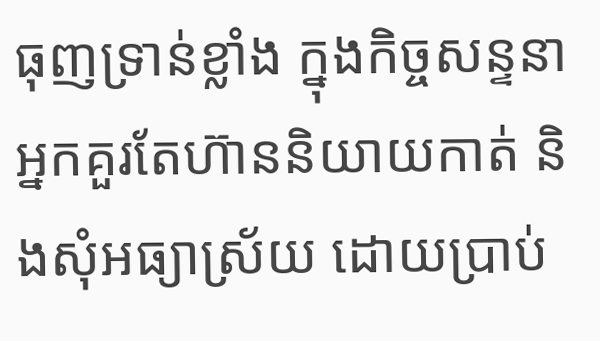ធុញទ្រាន់ខ្លាំង ក្នុងកិច្ចសន្ទនា អ្នកគួរតែហ៊ាននិយាយកាត់ និងសុំអធ្យាស្រ័យ ដោយប្រាប់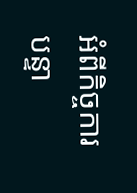អំពីកិច្ចការបន្ទា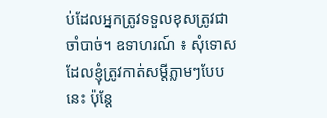ប់ដែលអ្នកត្រូវទទួលខុសត្រូវជាចាំបាច់។ ឧទាហរណ៍ ៖ សុំទោសដែលខ្ញុំត្រូវកាត់សម្តីភ្លាមៗបែបនេះ ប៉ុន្តែ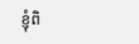ខ្ញុំពិ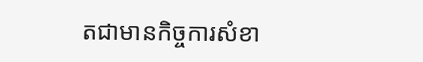តជាមានកិច្ចការសំខា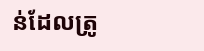ន់ដែលត្រូ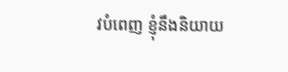វបំពេញ ខ្ញុំនឹងនិយាយ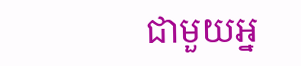ជាមួយអ្ន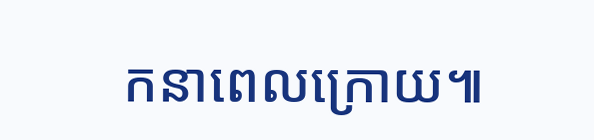កនាពេលក្រោយ៕